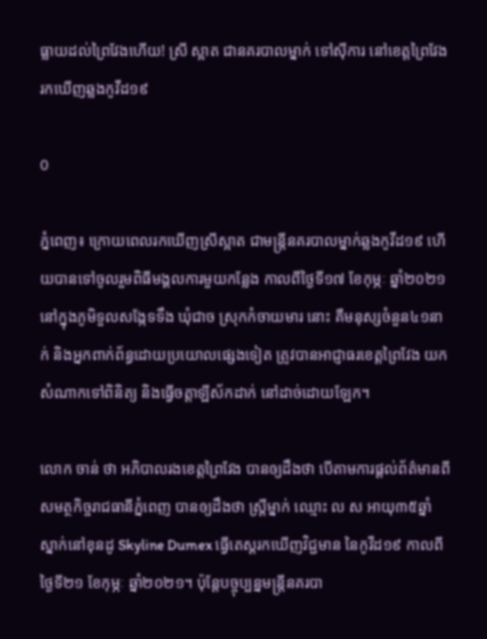ធ្លាយដល់ព្រៃវែងហើយ! ស្រី ស្អាត ជានគរបាលម្នាក់ ទៅស៊ីការ នៅខេត្តព្រៃវែង រកឃើញឆ្លងកូវីដ១៩

0

ភ្នំពេញ៖ ក្រោយពេលរកឃើញស្រីស្អាត ជាមន្រ្ដីនគរបាលម្នាក់ឆ្លងកូវីដ១៩ ហើយបានទៅចូលរួមពិធីមង្គលការមួយកន្លែង កាលពីថ្ងៃទី១៧ ខែកុម្ភៈ ឆ្នាំ២០២១ នៅក្នុងភូមិទួលសង្កែទទឹង ឃុំជាច ស្រុកកំចាយមារ នោះ គឺមនុស្សចំនួន៤១នាក់ និងអ្នកពាក់ព័ន្ធដោយប្រយោលផ្សេងទៀត ត្រូវបានអាជ្ញាធរខេត្តព្រៃវែង យកសំណាកទៅពិនិត្យ និងធ្វើចត្តាឡីស័កដាក់ នៅដាច់ដោយឡែក។

លោក ចាន់ ថា អភិបាលរងខេត្តព្រៃវែង បានឲ្យដឹងថា បើតាមការផ្ដល់ព័ត៌មានពីសមត្ថកិច្ចរាជធានីភ្នំពេញ បានឲ្យដឹងថា ស្ត្រីម្នាក់ ឈ្មោះ ល ស អាយុ៣៥ឆ្នាំ ស្នាក់នៅខុនដូ Skyline Dumex ធ្វើតេស្តរកឃើញវិជ្ជមាន នៃកូវីដ១៩ កាលពីថ្ងៃទី២១ ខែកុម្ភៈ ឆ្នាំ២០២១។ ប៉ុន្ដែបច្ចុប្បន្នមន្រ្ដីនគរបា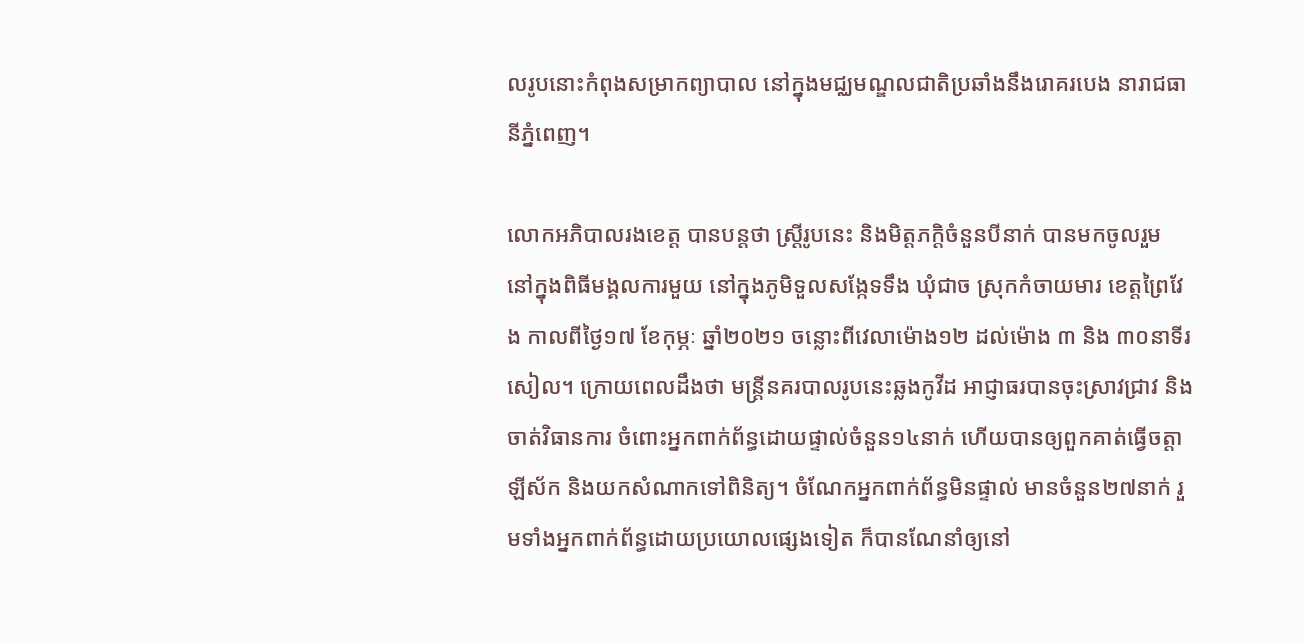លរូបនោះកំពុងសម្រាកព្យាបាល នៅក្នុងមជ្ឈមណ្ឌលជាតិប្រឆាំងនឹងរោគរបេង នារាជធានីភ្នំពេញ។

លោកអភិបាលរងខេត្ត បានបន្តថា ស្ត្រីរូបនេះ និងមិត្តភក្ដិចំនួនបីនាក់ បានមកចូលរួម នៅក្នុងពិធីមង្គលការមួយ នៅក្នុងភូមិទួលសង្កែទទឹង ឃុំជាច ស្រុកកំចាយមារ ខេត្តព្រៃវែង កាលពីថ្ងៃ១៧ ខែកុម្ភៈ ឆ្នាំ២០២១ ចន្លោះពីវេលាម៉ោង១២ ដល់ម៉ោង ៣ និង ៣០នាទីរសៀល។ ក្រោយពេលដឹងថា មន្រ្ដីនគរបាលរូបនេះឆ្លងកូវីដ អាជ្ញាធរបានចុះស្រាវជ្រាវ និងចាត់វិធានការ ចំពោះអ្នកពាក់ព័ន្ធដោយផ្ទាល់ចំនួន១៤នាក់ ហើយបានឲ្យពួកគាត់ធ្វើចត្តាឡីស័ក និងយកសំណាកទៅពិនិត្យ។ ចំណែកអ្នកពាក់ព័ន្ធមិនផ្ទាល់ មានចំនួន២៧នាក់ រួមទាំងអ្នកពាក់ព័ន្ធដោយប្រយោលផ្សេងទៀត ក៏បានណែនាំឲ្យនៅ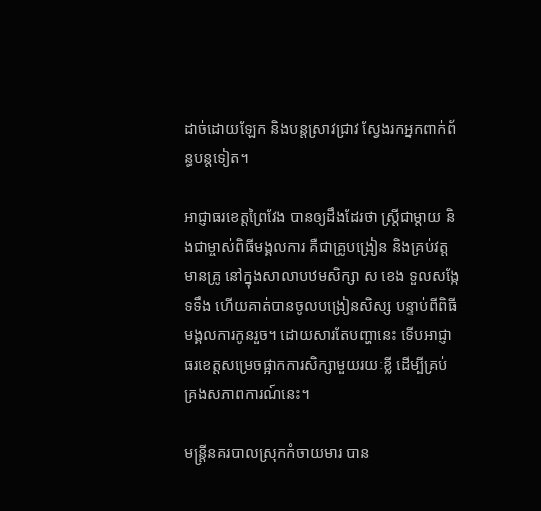ដាច់ដោយឡែក និងបន្តស្រាវជ្រាវ ស្វែងរកអ្នកពាក់ព័ន្ធបន្ដទៀត។

អាជ្ញាធរខេត្តព្រៃវែង បានឲ្យដឹងដែរថា ស្ដ្រីជាម្ដាយ និងជាម្ចាស់ពិធីមង្គលការ គឺជាគ្រូបង្រៀន និងគ្រប់វត្តមានគ្រូ នៅក្នុងសាលាបឋមសិក្សា ស ខេង ទួលសង្កែទទឹង ហើយគាត់បានចូលបង្រៀនសិស្ស បន្ទាប់ពីពិធីមង្គលការកូនរួច។ ដោយសារតែបញ្ហានេះ ទើបអាជ្ញាធរខេត្តសម្រេចផ្អាកការសិក្សាមួយរយៈខ្លី ដើម្បីគ្រប់គ្រងសភាពការណ៍នេះ។

មន្រ្ដីនគរបាលស្រុកកំចាយមារ បាន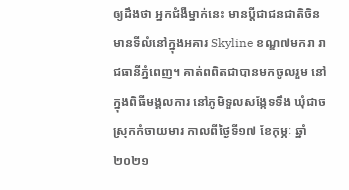ឲ្យដឹងថា អ្នកជំងឺម្នាក់នេះ មានប្តីជាជនជាតិចិន មានទីលំនៅក្នុងអគារ Skyline ខណ្ឌ៧មករា រាជធានីភ្នំពេញ។ គាត់ពពិតជាបានមកចូលរួម នៅក្នុងពិធីមង្គលការ នៅភូមិទួលសង្កែទទឹង ឃុំជាច ស្រុកកំចាយមារ កាលពីថ្ងៃទី១៧ ខែកុម្ភៈ ឆ្នាំ២០២១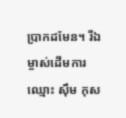ប្រាកដមែន។ រីឯម្ចាស់ដើមការឈ្មោះ ស៊ឹម កុស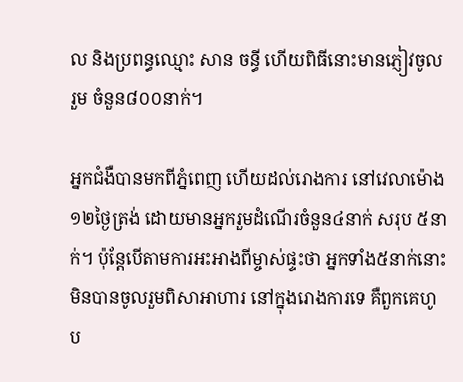ល និងប្រពន្ធឈ្មោះ សាន ចន្ធី ហើយពិធីនោះមានភ្ញៀវចូលរួម ចំនួន៨០០នាក់។

អ្នកជំងឺបានមកពីភ្នំពេញ ហើយដល់រោងការ នៅវេលាម៉ោង ១២ថ្ងៃត្រង់ ដោយមានអ្នករួមដំណើរចំនួន៤នាក់ សរុប ៥នាក់។ ប៉ុន្តែបើតាមការអះអាងពីម្ចាស់ផ្ទះថា អ្នកទាំង៥នាក់នោះ មិនបានចូលរួមពិសាអាហារ នៅក្នុងរោងការទេ គឺពួកគេហូប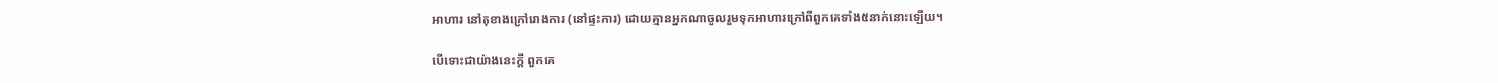អាហារ នៅតុខាងក្រៅរោងការ (នៅផ្ទះការ) ដោយគ្មានអ្នកណាចូលរួមទុកអាហារក្រៅពីពួកគេទាំង៥នាក់នោះឡើយ។

បើទោះជាយ៉ាងនេះក្តី ពួកគេ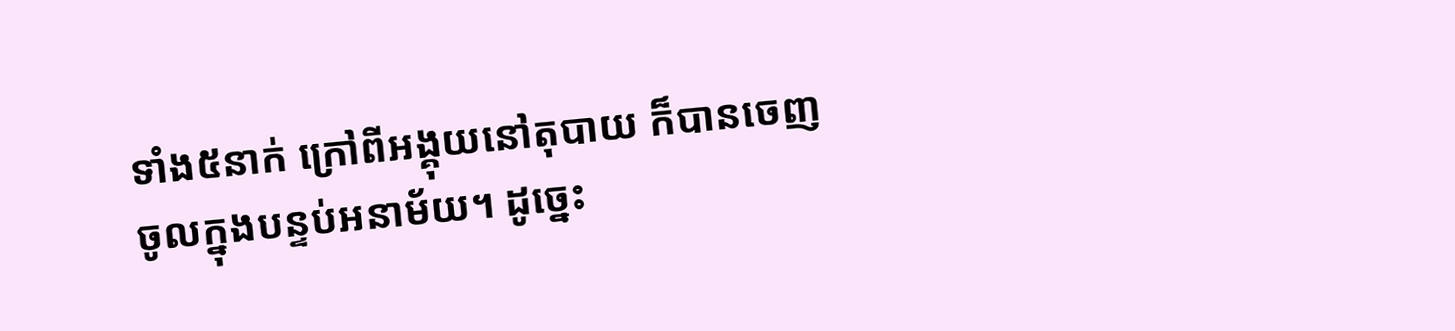ទាំង៥នាក់ ក្រៅពីអង្គុយនៅតុបាយ ក៏បានចេញចូលក្នុងបន្ទប់អនាម័យ។ ដូច្នេះ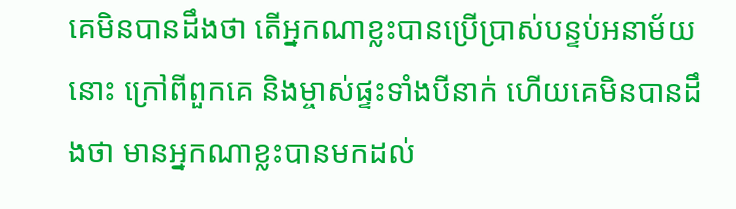គេមិនបានដឹងថា តើអ្នកណាខ្លះបានប្រើប្រាស់បន្ទប់អនាម័យនោះ ក្រៅពីពួកគេ និងម្ចាស់ផ្ទះទាំងបីនាក់ ហើយគេមិនបានដឹងថា មានអ្នកណាខ្លះបានមកដល់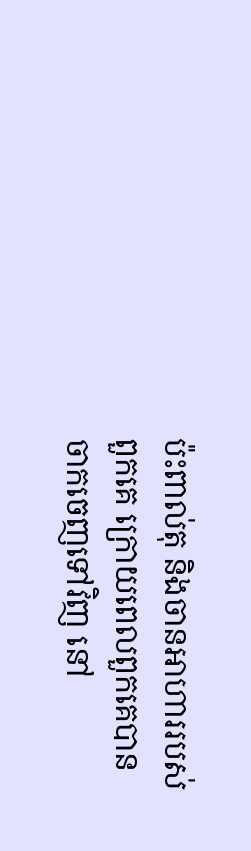ប៉ះពាល់តុ និងចានអាហាររបស់ពួកគេ ក្រោយពេលពួកគេបានចាកចេញទៅវិញ នៅ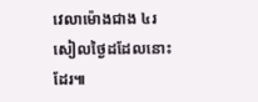វេលាម៉ោងជាង ៤រសៀលថ្ងៃដដែលនោះដែរ៕